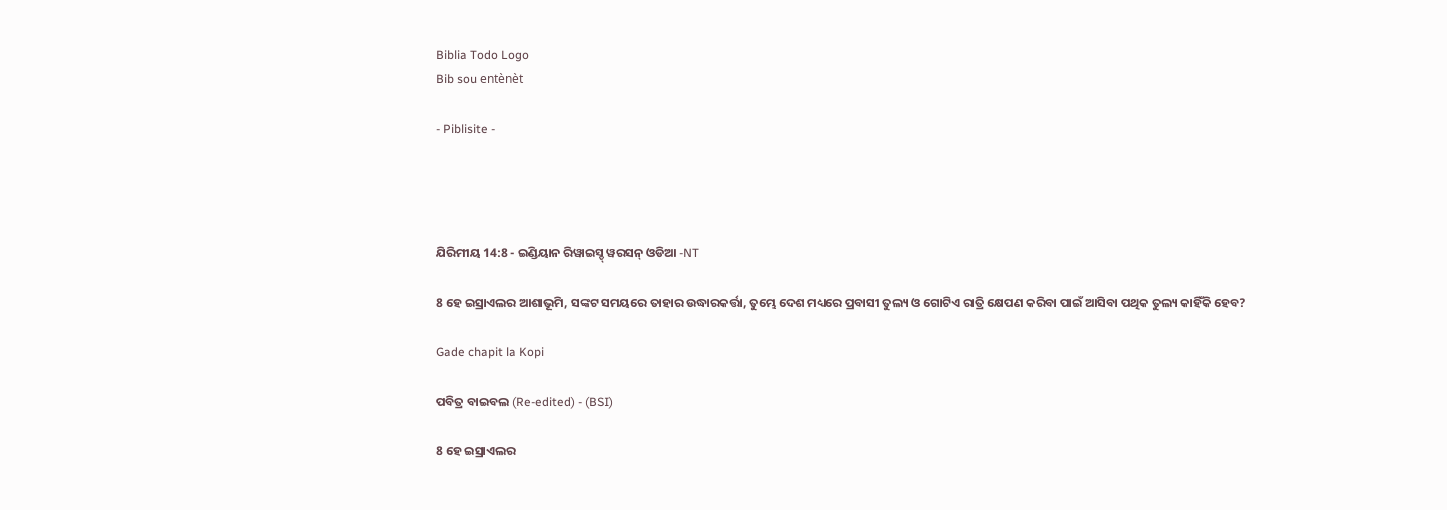Biblia Todo Logo
Bib sou entènèt

- Piblisite -




ଯିରିମୀୟ 14:8 - ଇଣ୍ଡିୟାନ ରିୱାଇସ୍ଡ୍ ୱରସନ୍ ଓଡିଆ -NT

8 ହେ ଇସ୍ରାଏଲର ଆଶାଭୂମି, ସଙ୍କଟ ସମୟରେ ତାହାର ଉଦ୍ଧାରକର୍ତ୍ତା, ତୁମ୍ଭେ ଦେଶ ମଧ୍ୟରେ ପ୍ରବାସୀ ତୁଲ୍ୟ ଓ ଗୋଟିଏ ରାତ୍ରି କ୍ଷେପଣ କରିବା ପାଇଁ ଆସିବା ପଥିକ ତୁଲ୍ୟ କାହିଁକି ହେବ?

Gade chapit la Kopi

ପବିତ୍ର ବାଇବଲ (Re-edited) - (BSI)

8 ହେ ଇସ୍ରାଏଲର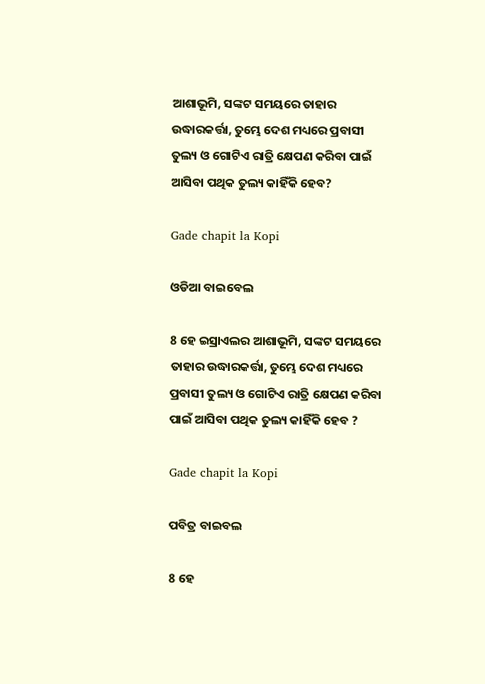ଆଶାଭୂମି, ସଙ୍କଟ ସମୟରେ ତାହାର ଉଦ୍ଧାରକର୍ତ୍ତା, ତୁମ୍ଭେ ଦେଶ ମଧ୍ୟରେ ପ୍ରବାସୀ ତୁଲ୍ୟ ଓ ଗୋଟିଏ ରାତ୍ରି କ୍ଷେପଣ କରିବା ପାଇଁ ଆସିବା ପଥିକ ତୁଲ୍ୟ କାହିଁକି ହେବ?

Gade chapit la Kopi

ଓଡିଆ ବାଇବେଲ

8 ହେ ଇସ୍ରାଏଲର ଆଶାଭୂମି, ସଙ୍କଟ ସମୟରେ ତାହାର ଉଦ୍ଧାରକର୍ତ୍ତା, ତୁମ୍ଭେ ଦେଶ ମଧ୍ୟରେ ପ୍ରବାସୀ ତୁଲ୍ୟ ଓ ଗୋଟିଏ ରାତ୍ରି କ୍ଷେପଣ କରିବା ପାଇଁ ଆସିବା ପଥିକ ତୁଲ୍ୟ କାହିଁକି ହେବ ?

Gade chapit la Kopi

ପବିତ୍ର ବାଇବଲ

8 ହେ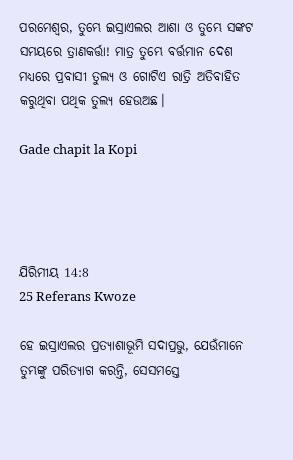ପରମେଶ୍ୱର, ତୁମ୍ଭେ ଇସ୍ରାଏଲର ଆଶା ଓ ତୁମ୍ଭେ ସଙ୍କଟ ସମୟରେ ତ୍ରାଣକର୍ତ୍ତା! ମାତ୍ର ତୁମ୍ଭେ ବର୍ତ୍ତମାନ ଦେଶ ମଧ୍ୟରେ ପ୍ରବାସୀ ତୁଲ୍ୟ ଓ ଗୋଟିଏ ରାତ୍ରି ଅତିବାହିତ କରୁଥିବା ପଥିକ ତୁଲ୍ୟ ହେଉଅଛ।

Gade chapit la Kopi




ଯିରିମୀୟ 14:8
25 Referans Kwoze

ହେ ଇସ୍ରାଏଲର ପ୍ରତ୍ୟାଶାଭୂମି ସଦାପ୍ରଭୁ, ଯେଉଁମାନେ ତୁମ୍ଭଙ୍କୁ ପରିତ୍ୟାଗ କରନ୍ତି, ସେସମସ୍ତେ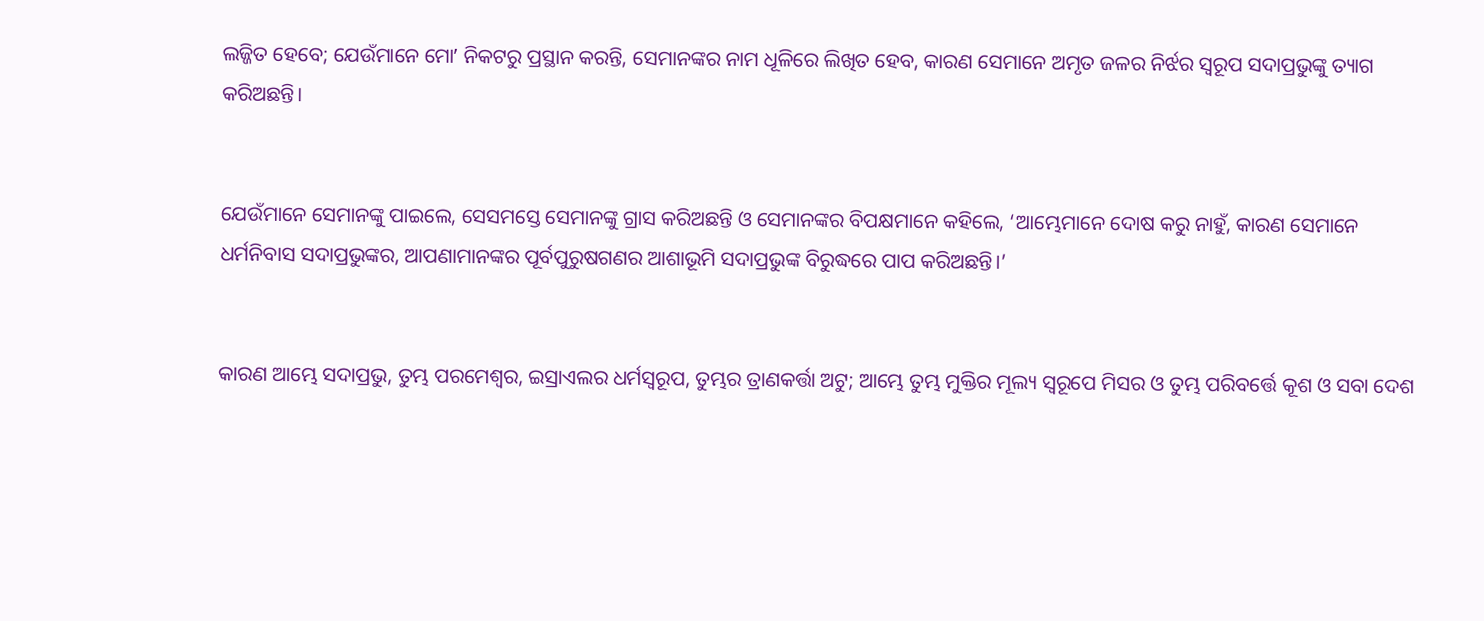ଲଜ୍ଜିତ ହେବେ; ଯେଉଁମାନେ ମୋʼ ନିକଟରୁ ପ୍ରସ୍ଥାନ କରନ୍ତି, ସେମାନଙ୍କର ନାମ ଧୂଳିରେ ଲିଖିତ ହେବ, କାରଣ ସେମାନେ ଅମୃତ ଜଳର ନିର୍ଝର ସ୍ୱରୂପ ସଦାପ୍ରଭୁଙ୍କୁ ତ୍ୟାଗ କରିଅଛନ୍ତି।


ଯେଉଁମାନେ ସେମାନଙ୍କୁ ପାଇଲେ, ସେସମସ୍ତେ ସେମାନଙ୍କୁ ଗ୍ରାସ କରିଅଛନ୍ତି ଓ ସେମାନଙ୍କର ବିପକ୍ଷମାନେ କହିଲେ, ‘ଆମ୍ଭେମାନେ ଦୋଷ କରୁ ନାହୁଁ, କାରଣ ସେମାନେ ଧର୍ମନିବାସ ସଦାପ୍ରଭୁଙ୍କର, ଆପଣାମାନଙ୍କର ପୂର୍ବପୁରୁଷଗଣର ଆଶାଭୂମି ସଦାପ୍ରଭୁଙ୍କ ବିରୁଦ୍ଧରେ ପାପ କରିଅଛନ୍ତି।’


କାରଣ ଆମ୍ଭେ ସଦାପ୍ରଭୁ, ତୁମ୍ଭ ପରମେଶ୍ୱର, ଇସ୍ରାଏଲର ଧର୍ମସ୍ୱରୂପ, ତୁମ୍ଭର ତ୍ରାଣକର୍ତ୍ତା ଅଟୁ; ଆମ୍ଭେ ତୁମ୍ଭ ମୁକ୍ତିର ମୂଲ୍ୟ ସ୍ୱରୂପେ ମିସର ଓ ତୁମ୍ଭ ପରିବର୍ତ୍ତେ କୂଶ ଓ ସବା ଦେଶ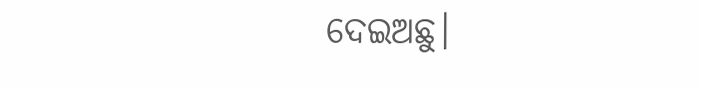ଦେଇଅଛୁ।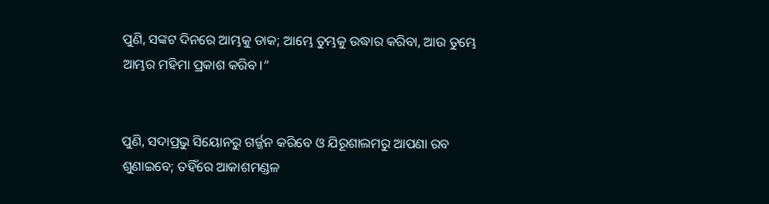ପୁଣି, ସଙ୍କଟ ଦିନରେ ଆମ୍ଭକୁ ଡାକ; ଆମ୍ଭେ ତୁମ୍ଭକୁ ଉଦ୍ଧାର କରିବା, ଆଉ ତୁମ୍ଭେ ଆମ୍ଭର ମହିମା ପ୍ରକାଶ କରିବ।”


ପୁଣି, ସଦାପ୍ରଭୁ ସିୟୋନରୁ ଗର୍ଜ୍ଜନ କରିବେ ଓ ଯିରୂଶାଲମରୁ ଆପଣା ରବ ଶୁଣାଇବେ; ତହିଁରେ ଆକାଶମଣ୍ଡଳ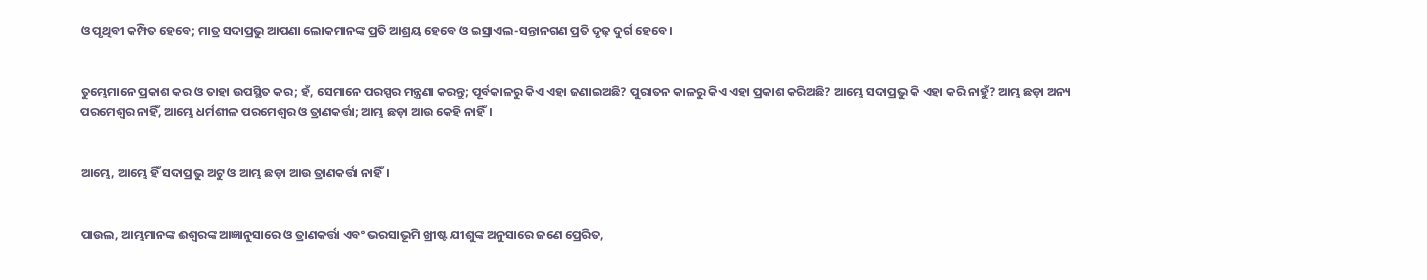ଓ ପୃଥିବୀ କମ୍ପିତ ହେବେ; ମାତ୍ର ସଦାପ୍ରଭୁ ଆପଣା ଲୋକମାନଙ୍କ ପ୍ରତି ଆଶ୍ରୟ ହେବେ ଓ ଇସ୍ରାଏଲ-ସନ୍ତାନଗଣ ପ୍ରତି ଦୃଢ଼ ଦୁର୍ଗ ହେବେ।


ତୁମ୍ଭେମାନେ ପ୍ରକାଶ କର ଓ ତାହା ଉପସ୍ଥିତ କର; ହଁ, ସେମାନେ ପରସ୍ପର ମନ୍ତ୍ରଣା କରନ୍ତୁ; ପୂର୍ବକାଳରୁ କିଏ ଏହା ଜଣାଇଅଛି? ପୁରାତନ କାଳରୁ କିଏ ଏହା ପ୍ରକାଶ କରିଅଛି? ଆମ୍ଭେ ସଦାପ୍ରଭୁ କି ଏହା କରି ନାହୁଁ? ଆମ୍ଭ ଛଡ଼ା ଅନ୍ୟ ପରମେଶ୍ୱର ନାହିଁ, ଆମ୍ଭେ ଧର୍ମଶୀଳ ପରମେଶ୍ୱର ଓ ତ୍ରାଣକର୍ତ୍ତା; ଆମ୍ଭ ଛଡ଼ା ଆଉ କେହି ନାହିଁ।


ଆମ୍ଭେ, ଆମ୍ଭେ ହିଁ ସଦାପ୍ରଭୁ ଅଟୁ ଓ ଆମ୍ଭ ଛଡ଼ା ଆଉ ତ୍ରାଣକର୍ତ୍ତା ନାହିଁ।


ପାଉଲ, ଆମ୍ଭମାନଙ୍କ ଈଶ୍ବରଙ୍କ ଆଜ୍ଞାନୁସାରେ ଓ ତ୍ରାଣକର୍ତ୍ତା ଏବଂ ଭରସାଭୂମି ଖ୍ରୀଷ୍ଟ ଯୀଶୁଙ୍କ ଅନୁସାରେ ଜଣେ ପ୍ରେରିତ,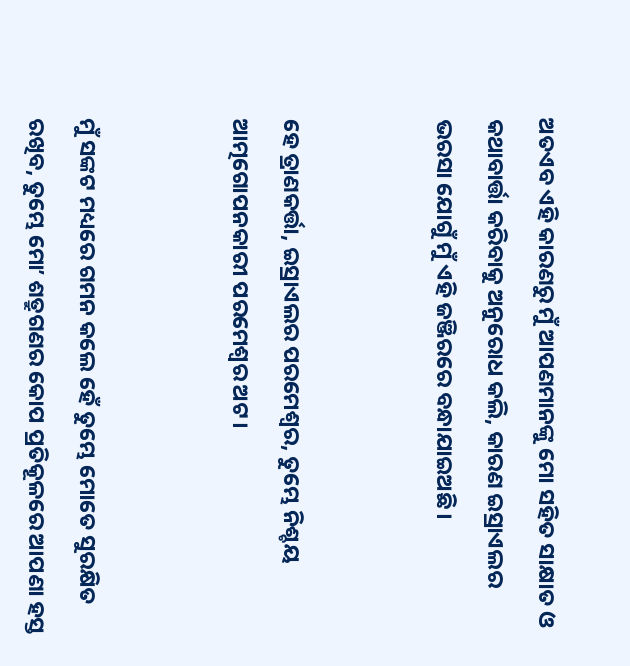ଅତଏବ ଏହି କାରଣରୁ ମୁଁ ଆପଣମାନଙ୍କୁ ମୋ ସହିତ ସାକ୍ଷାତ ଓ କଥାବାର୍ତ୍ତା କରିବାକୁ ଅନୁରୋଧ କଲି, କାରଣ ଇସ୍ରାଏଲର ଭରସା ଯୋଗୁଁ ମୁଁ ଏହି ଜଞ୍ଜିରରେ ବନ୍ଧାଯାଇଅଛି।


ହେ ତ୍ରାଣକର୍ତ୍ତା, ଇସ୍ରାଏଲର ପରମେଶ୍ୱର, ତୁମ୍ଭେ ନିଶ୍ଚୟ ଆତ୍ମଗୋପନକାରୀ ପରମେଶ୍ୱର ଅଟ।


ମୁଁ ସଙ୍କଟ ମଧ୍ୟରେ ଗମନ କଲେ ହେଁ ତୁମ୍ଭେ ମୋତେ ସୁରକ୍ଷିତ ରଖିବ, ତୁମ୍ଭେ ମୋʼ ଶତ୍ରୁଗଣର କୋପ ପ୍ରତିକୂଳରେ ଆପଣା ହସ୍ତ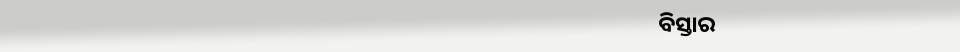ବିସ୍ତାର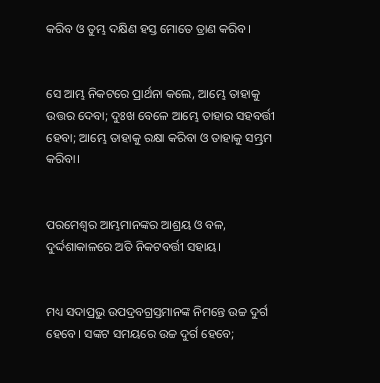କରିବ ଓ ତୁମ୍ଭ ଦକ୍ଷିଣ ହସ୍ତ ମୋତେ ତ୍ରାଣ କରିବ।


ସେ ଆମ୍ଭ ନିକଟରେ ପ୍ରାର୍ଥନା କଲେ, ଆମ୍ଭେ ତାହାକୁ ଉତ୍ତର ଦେବା; ଦୁଃଖ ବେଳେ ଆମ୍ଭେ ତାହାର ସହବର୍ତ୍ତୀ ହେବା; ଆମ୍ଭେ ତାହାକୁ ରକ୍ଷା କରିବା ଓ ତାହାକୁ ସମ୍ଭ୍ରମ କରିବା।


ପରମେଶ୍ୱର ଆମ୍ଭମାନଙ୍କର ଆଶ୍ରୟ ଓ ବଳ, ଦୁର୍ଦ୍ଦଶାକାଳରେ ଅତି ନିକଟବର୍ତ୍ତୀ ସହାୟ।


ମଧ୍ୟ ସଦାପ୍ରଭୁ ଉପଦ୍ରବଗ୍ରସ୍ତମାନଙ୍କ ନିମନ୍ତେ ଉଚ୍ଚ ଦୁର୍ଗ ହେବେ। ସଙ୍କଟ ସମୟରେ ଉଚ୍ଚ ଦୁର୍ଗ ହେବେ;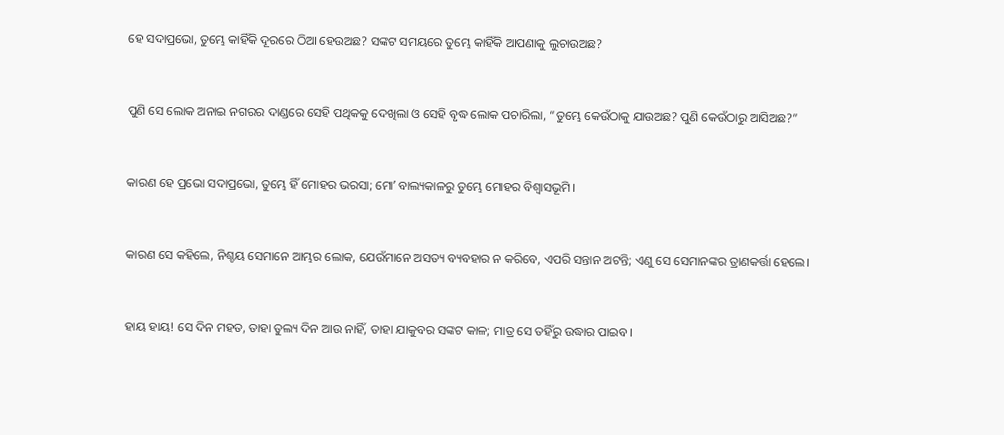ହେ ସଦାପ୍ରଭୋ, ତୁମ୍ଭେ କାହିଁକି ଦୂରରେ ଠିଆ ହେଉଅଛ? ସଙ୍କଟ ସମୟରେ ତୁମ୍ଭେ କାହିଁକି ଆପଣାକୁ ଲୁଚାଉଅଛ?


ପୁଣି ସେ ଲୋକ ଅନାଇ ନଗରର ଦାଣ୍ଡରେ ସେହି ପଥିକକୁ ଦେଖିଲା ଓ ସେହି ବୃଦ୍ଧ ଲୋକ ପଚାରିଲା, “ତୁମ୍ଭେ କେଉଁଠାକୁ ଯାଉଅଛ? ପୁଣି କେଉଁଠାରୁ ଆସିଅଛ?”


କାରଣ ହେ ପ୍ରଭୋ ସଦାପ୍ରଭୋ, ତୁମ୍ଭେ ହିଁ ମୋହର ଭରସା; ମୋʼ ବାଲ୍ୟକାଳରୁ ତୁମ୍ଭେ ମୋହର ବିଶ୍ୱାସଭୂମି।


କାରଣ ସେ କହିଲେ, ନିଶ୍ଚୟ ସେମାନେ ଆମ୍ଭର ଲୋକ, ଯେଉଁମାନେ ଅସତ୍ୟ ବ୍ୟବହାର ନ କରିବେ, ଏପରି ସନ୍ତାନ ଅଟନ୍ତି; ଏଣୁ ସେ ସେମାନଙ୍କର ତ୍ରାଣକର୍ତ୍ତା ହେଲେ।


ହାୟ ହାୟ! ସେ ଦିନ ମହତ, ତାହା ତୁଲ୍ୟ ଦିନ ଆଉ ନାହିଁ, ତାହା ଯାକୁବର ସଙ୍କଟ କାଳ; ମାତ୍ର ସେ ତହିଁରୁ ଉଦ୍ଧାର ପାଇବ।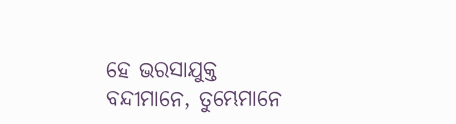ହେ ଭରସାଯୁକ୍ତ ବନ୍ଦୀମାନେ, ତୁମ୍ଭେମାନେ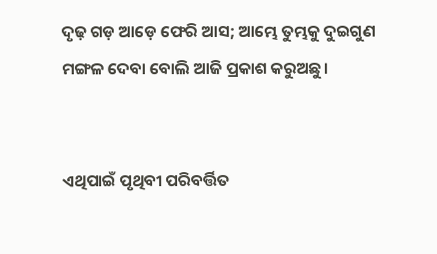ଦୃଢ଼ ଗଡ଼ ଆଡ଼େ ଫେରି ଆସ; ଆମ୍ଭେ ତୁମ୍ଭକୁ ଦୁଇଗୁଣ ମଙ୍ଗଳ ଦେବା ବୋଲି ଆଜି ପ୍ରକାଶ କରୁଅଛୁ।


ଏଥିପାଇଁ ପୃଥିବୀ ପରିବର୍ତ୍ତିତ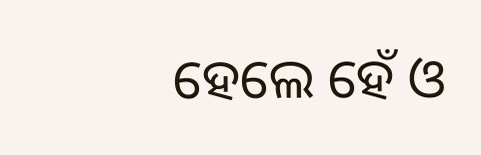ହେଲେ ହେଁ ଓ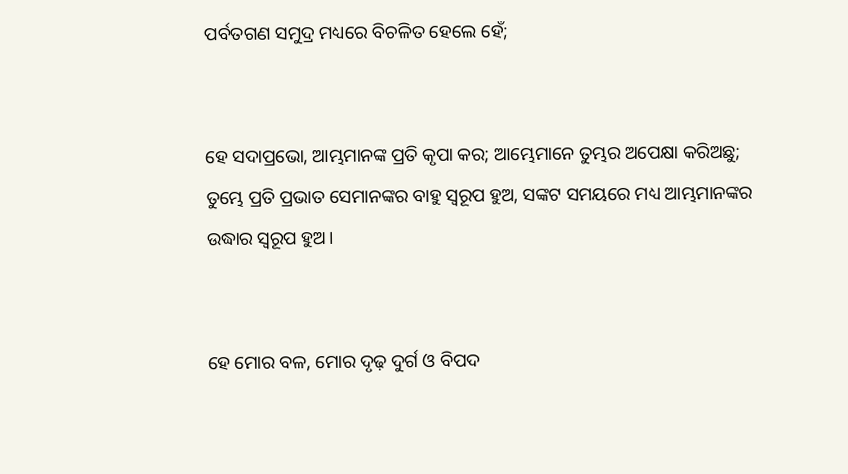ପର୍ବତଗଣ ସମୁଦ୍ର ମଧ୍ୟରେ ବିଚଳିତ ହେଲେ ହେଁ;


ହେ ସଦାପ୍ରଭୋ, ଆମ୍ଭମାନଙ୍କ ପ୍ରତି କୃପା କର; ଆମ୍ଭେମାନେ ତୁମ୍ଭର ଅପେକ୍ଷା କରିଅଛୁ; ତୁମ୍ଭେ ପ୍ରତି ପ୍ରଭାତ ସେମାନଙ୍କର ବାହୁ ସ୍ୱରୂପ ହୁଅ, ସଙ୍କଟ ସମୟରେ ମଧ୍ୟ ଆମ୍ଭମାନଙ୍କର ଉଦ୍ଧାର ସ୍ୱରୂପ ହୁଅ।


ହେ ମୋର ବଳ, ମୋର ଦୃଢ଼ ଦୁର୍ଗ ଓ ବିପଦ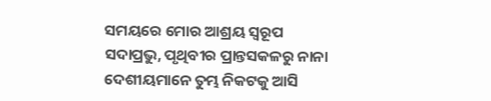ସମୟରେ ମୋର ଆଶ୍ରୟ ସ୍ୱରୂପ ସଦାପ୍ରଭୁ, ପୃଥିବୀର ପ୍ରାନ୍ତସକଳରୁ ନାନା ଦେଶୀୟମାନେ ତୁମ୍ଭ ନିକଟକୁ ଆସି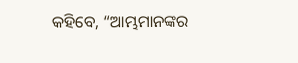କହିବେ, “ଆମ୍ଭମାନଙ୍କର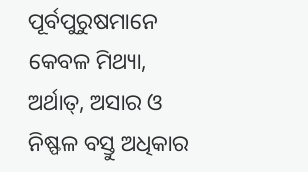ପୂର୍ବପୁରୁଷମାନେ କେବଳ ମିଥ୍ୟା, ଅର୍ଥାତ୍‍, ଅସାର ଓ ନିଷ୍ଫଳ ବସ୍ତୁ ଅଧିକାର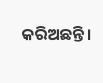କରିଅଛନ୍ତି।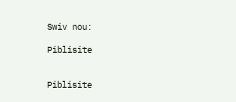Swiv nou:

Piblisite


Piblisite